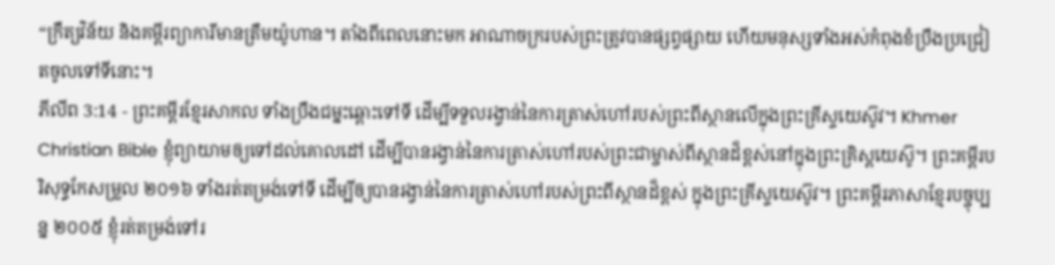“ក្រឹត្យវិន័យ និងគម្ពីរព្យាការីមានត្រឹមយ៉ូហាន។ តាំងពីពេលនោះមក អាណាចក្ររបស់ព្រះត្រូវបានផ្សព្វផ្សាយ ហើយមនុស្សទាំងអស់កំពុងខំប្រឹងប្រជ្រៀតចូលទៅទីនោះ។
ភីលីព 3:14 - ព្រះគម្ពីរខ្មែរសាកល ទាំងប្រឹងជម្នះឆ្ពោះទៅទី ដើម្បីទទួលរង្វាន់នៃការត្រាស់ហៅរបស់ព្រះពីស្ថានលើក្នុងព្រះគ្រីស្ទយេស៊ូវ។ Khmer Christian Bible ខ្ញុំព្យាយាមឲ្យទៅដល់គោលដៅ ដើម្បីបានរង្វាន់នៃការត្រាស់ហៅរបស់ព្រះជាម្ចាស់ពីស្ថានដ៏ខ្ពស់នៅក្នុងព្រះគ្រិស្ដយេស៊ូ។ ព្រះគម្ពីរបរិសុទ្ធកែសម្រួល ២០១៦ ទាំងរត់តម្រង់ទៅទី ដើម្បីឲ្យបានរង្វាន់នៃការត្រាស់ហៅរបស់ព្រះពីស្ថានដ៏ខ្ពស់ ក្នុងព្រះគ្រីស្ទយេស៊ូវ។ ព្រះគម្ពីរភាសាខ្មែរបច្ចុប្បន្ន ២០០៥ ខ្ញុំរត់តម្រង់ទៅរ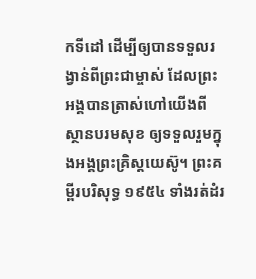កទីដៅ ដើម្បីឲ្យបានទទួលរង្វាន់ពីព្រះជាម្ចាស់ ដែលព្រះអង្គបានត្រាស់ហៅយើងពីស្ថានបរមសុខ ឲ្យទទួលរួមក្នុងអង្គព្រះគ្រិស្តយេស៊ូ។ ព្រះគម្ពីរបរិសុទ្ធ ១៩៥៤ ទាំងរត់ដំរ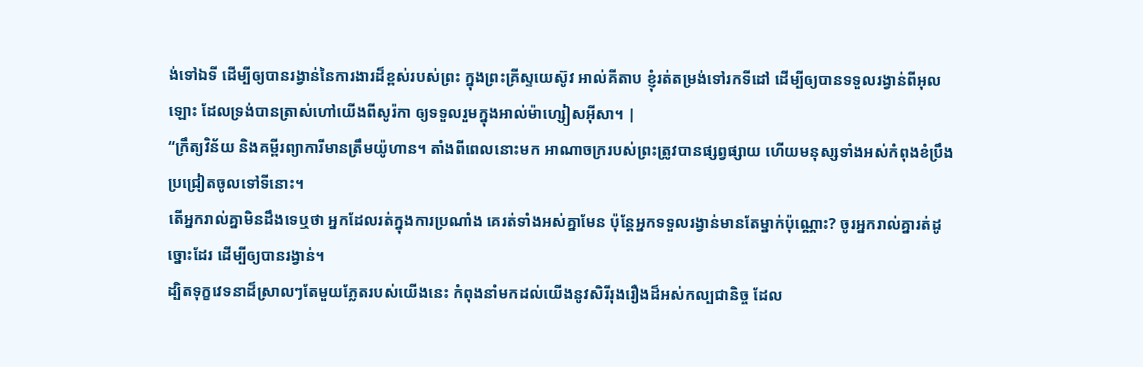ង់ទៅឯទី ដើម្បីឲ្យបានរង្វាន់នៃការងារដ៏ខ្ពស់របស់ព្រះ ក្នុងព្រះគ្រីស្ទយេស៊ូវ អាល់គីតាប ខ្ញុំរត់តម្រង់ទៅរកទីដៅ ដើម្បីឲ្យបានទទួលរង្វាន់ពីអុលឡោះ ដែលទ្រង់បានត្រាស់ហៅយើងពីសូរ៉កា ឲ្យទទួលរួមក្នុងអាល់ម៉ាហ្សៀសអ៊ីសា។ |
“ក្រឹត្យវិន័យ និងគម្ពីរព្យាការីមានត្រឹមយ៉ូហាន។ តាំងពីពេលនោះមក អាណាចក្ររបស់ព្រះត្រូវបានផ្សព្វផ្សាយ ហើយមនុស្សទាំងអស់កំពុងខំប្រឹងប្រជ្រៀតចូលទៅទីនោះ។
តើអ្នករាល់គ្នាមិនដឹងទេឬថា អ្នកដែលរត់ក្នុងការប្រណាំង គេរត់ទាំងអស់គ្នាមែន ប៉ុន្តែអ្នកទទួលរង្វាន់មានតែម្នាក់ប៉ុណ្ណោះ? ចូរអ្នករាល់គ្នារត់ដូច្នោះដែរ ដើម្បីឲ្យបានរង្វាន់។
ដ្បិតទុក្ខវេទនាដ៏ស្រាលៗតែមួយភ្លែតរបស់យើងនេះ កំពុងនាំមកដល់យើងនូវសិរីរុងរឿងដ៏អស់កល្បជានិច្ច ដែល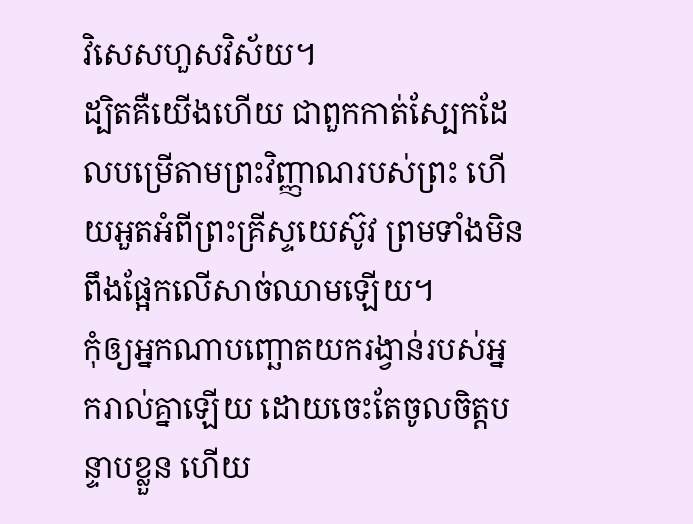វិសេសហួសវិស័យ។
ដ្បិតគឺយើងហើយ ជាពួកកាត់ស្បែកដែលបម្រើតាមព្រះវិញ្ញាណរបស់ព្រះ ហើយអួតអំពីព្រះគ្រីស្ទយេស៊ូវ ព្រមទាំងមិនពឹងផ្អែកលើសាច់ឈាមឡើយ។
កុំឲ្យអ្នកណាបញ្ឆោតយករង្វាន់របស់អ្នករាល់គ្នាឡើយ ដោយចេះតែចូលចិត្តបន្ទាបខ្លួន ហើយ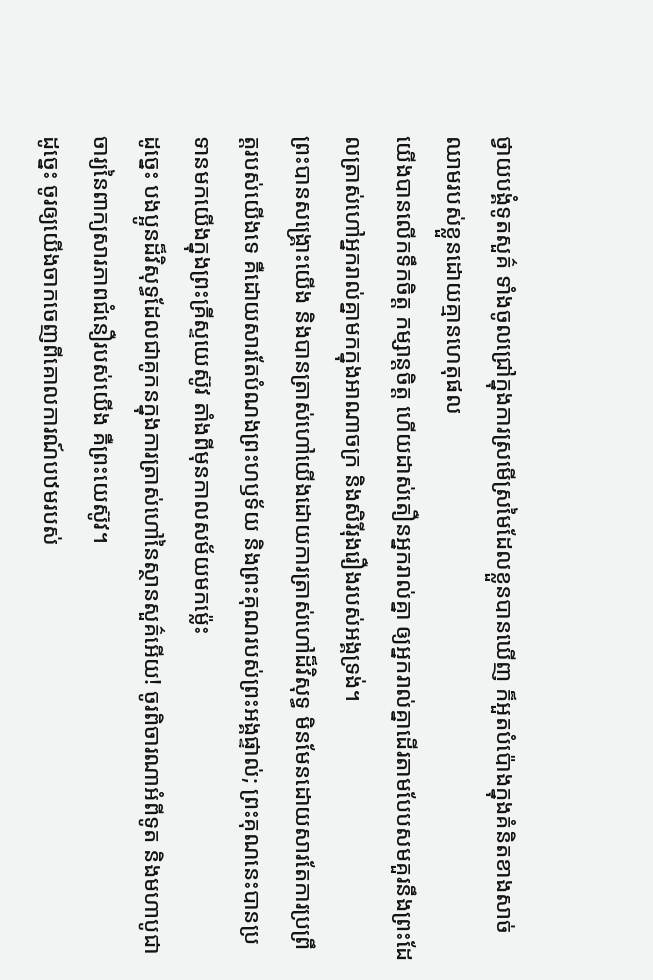ថ្វាយបង្គំទូតសួគ៌ ទាំងចូលជ្រៅក្នុងការស្រមើស្រមៃដែលខ្លួនបានឃើញ ក៏អួតបំប៉ោងក្នុងគំនិតខាងសាច់ឈាមរបស់ខ្លួនដោយគ្មានហេតុផល
យើងបានលើកទឹកចិត្ត កម្សាន្តចិត្ត ហើយដាស់តឿនអ្នករាល់គ្នា ឲ្យអ្នករាល់គ្នាដើរតាមបែបសមគួរនឹងព្រះដែលត្រាស់ហៅអ្នករាល់គ្នាមកក្នុងអាណាចក្រ និងសិរីរុងរឿងរបស់អង្គទ្រង់។
ព្រះបានសង្គ្រោះយើង និងបានត្រាស់ហៅយើងដោយការត្រាស់ហៅដ៏វិសុទ្ធ មិនមែនដោយសារតែការប្រព្រឹត្តរបស់យើងទេ គឺដោយសារតែបំណងព្រះហឫទ័យ និងព្រះគុណរបស់ព្រះអង្គផ្ទាល់; ព្រះគុណនេះបានប្រទានមកយើងក្នុងព្រះគ្រីស្ទយេស៊ូវ តាំងពីមុនកាលសម័យមកម្ល៉េះ
ដូច្នេះ បងប្អូនដ៏វិសុទ្ធដែលជាគូកនក្នុងការត្រាស់ហៅនៃស្ថានសួគ៌អើយ! ចូរពិចារណាអំពីទូត និងមហាបូជាចារ្យនៃពាក្យសារភាពជំនឿរបស់យើង គឺព្រះយេស៊ូវ។
ដូច្នេះ ចូរឲ្យយើងចាកចេញពីគោលការណ៍បឋមរបស់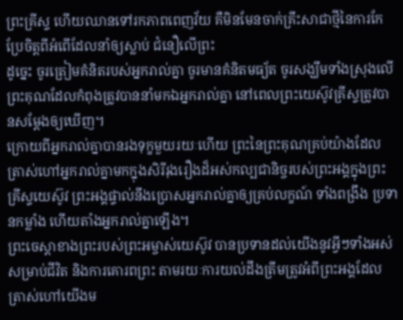ព្រះគ្រីស្ទ ហើយឈានទៅរកភាពពេញវ័យ គឺមិនមែនចាក់គ្រឹះសាជាថ្មីនៃការកែប្រែចិត្តពីអំពើដែលនាំឲ្យស្លាប់ ជំនឿលើព្រះ
ដូច្នេះ ចូរត្រៀមគំនិតរបស់អ្នករាល់គ្នា ចូរមានគំនិតមធ្យ័ត ចូរសង្ឃឹមទាំងស្រុងលើព្រះគុណដែលកំពុងត្រូវបាននាំមកឯអ្នករាល់គ្នា នៅពេលព្រះយេស៊ូវគ្រីស្ទត្រូវបានសម្ដែងឲ្យឃើញ។
ក្រោយពីអ្នករាល់គ្នាបានរងទុក្ខមួយរយៈហើយ ព្រះនៃព្រះគុណគ្រប់យ៉ាងដែលត្រាស់ហៅអ្នករាល់គ្នាមកក្នុងសិរីរុងរឿងដ៏អស់កល្បជានិច្ចរបស់ព្រះអង្គក្នុងព្រះគ្រីស្ទយេស៊ូវ ព្រះអង្គផ្ទាល់នឹងប្រោសអ្នករាល់គ្នាឲ្យគ្រប់លក្ខណ៍ ទាំងពង្រឹង ប្រទានកម្លាំង ហើយតាំងអ្នករាល់គ្នាឡើង។
ព្រះចេស្ដាខាងព្រះរបស់ព្រះអម្ចាស់យេស៊ូវ បានប្រទានដល់យើងនូវអ្វីៗទាំងអស់សម្រាប់ជីវិត និងការគោរពព្រះ តាមរយៈការយល់ដឹងត្រឹមត្រូវអំពីព្រះអង្គដែលត្រាស់ហៅយើងម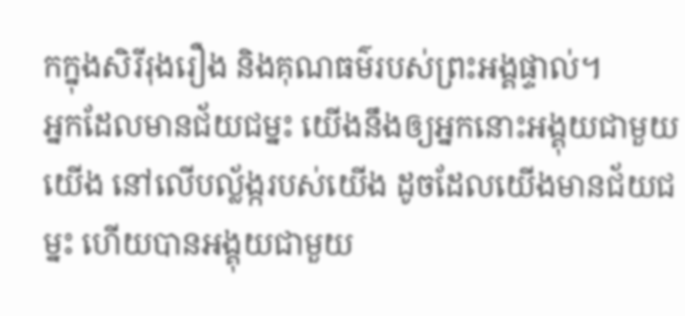កក្នុងសិរីរុងរឿង និងគុណធម៌របស់ព្រះអង្គផ្ទាល់។
អ្នកដែលមានជ័យជម្នះ យើងនឹងឲ្យអ្នកនោះអង្គុយជាមួយយើង នៅលើបល្ល័ង្ករបស់យើង ដូចដែលយើងមានជ័យជម្នះ ហើយបានអង្គុយជាមួយ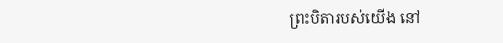ព្រះបិតារបស់យើង នៅ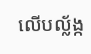លើបល្ល័ង្ក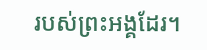របស់ព្រះអង្គដែរ។